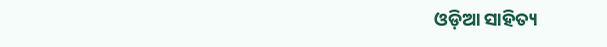ଓଡ଼ିଆ ସାହିତ୍ୟ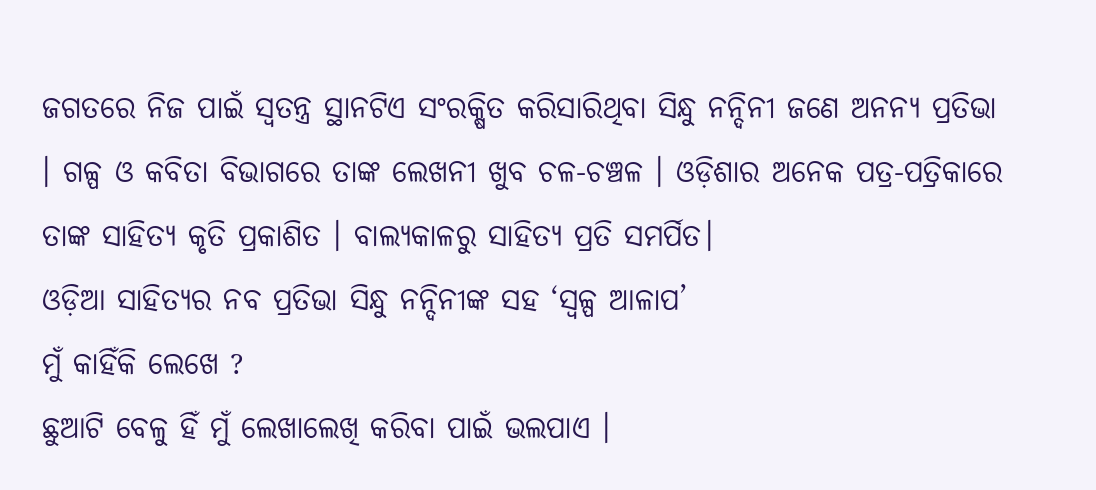ଜଗତରେ ନିଜ ପାଇଁ ସ୍ୱତନ୍ତ୍ର ସ୍ଥାନଟିଏ ସଂରକ୍ଷିତ କରିସାରିଥିବା ସିନ୍ଧୁ ନନ୍ଦିନୀ ଜଣେ ଅନନ୍ୟ ପ୍ରତିଭା । ଗଳ୍ପ ଓ କବିତା ବିଭାଗରେ ତାଙ୍କ ଲେଖନୀ ଖୁବ ଚଳ-ଚଞ୍ଚଳ । ଓଡ଼ିଶାର ଅନେକ ପତ୍ର-ପତ୍ରିକାରେ ତାଙ୍କ ସାହିତ୍ୟ କୃତି ପ୍ରକାଶିତ । ବାଲ୍ୟକାଳରୁ ସାହିତ୍ୟ ପ୍ରତି ସମର୍ପିତ।
ଓଡ଼ିଆ ସାହିତ୍ୟର ନବ ପ୍ରତିଭା ସିନ୍ଧୁ ନନ୍ଦିନୀଙ୍କ ସହ ‘ସ୍ଵଳ୍ପ ଆଳାପ’
ମୁଁ କାହିଁକି ଲେଖେ ?
ଛୁଆଟି ବେଳୁ ହିଁ ମୁଁ ଲେଖାଲେଖି କରିବା ପାଇଁ ଭଲପାଏ ।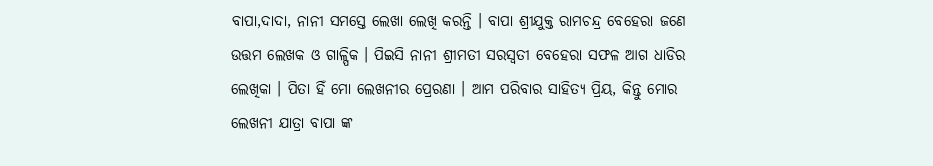ବାପା,ଦାଦା, ନାନୀ ସମସ୍ତେ ଲେଖା ଲେଖି କରନ୍ତି । ବାପା ଶ୍ରୀଯୁକ୍ତ ରାମଚନ୍ଦ୍ର ବେହେରା ଜଣେ ଉତ୍ତମ ଲେଖକ ଓ ଗାଳ୍ପିକ । ପିଇସି ନାନୀ ଶ୍ରୀମତୀ ସରସ୍ଵତୀ ବେହେରା ସଫଳ ଆଗ ଧାଡିର ଲେଖିକା । ପିତା ହିଁ ମୋ ଲେଖନୀର ପ୍ରେରଣା । ଆମ ପରିବାର ସାହିତ୍ୟ ପ୍ରିୟ, କିନ୍ତୁ ମୋର ଲେଖନୀ ଯାତ୍ରା ବାପା ଙ୍କ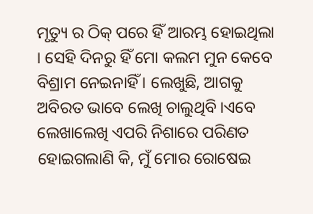ମୃତ୍ୟୁ ର ଠିକ୍ ପରେ ହିଁ ଆରମ୍ଭ ହୋଇଥିଲା । ସେହି ଦିନରୁ ହିଁ ମୋ କଲମ ମୁନ କେବେ ବିଶ୍ରାମ ନେଇନାହିଁ । ଲେଖୁଛି, ଆଗକୁ ଅବିରତ ଭାବେ ଲେଖି ଚାଲୁଥିବି ।ଏବେ ଲେଖାଲେଖି ଏପରି ନିଶାରେ ପରିଣତ ହୋଇଗଲାଣି କି, ମୁଁ ମୋର ରୋଷେଇ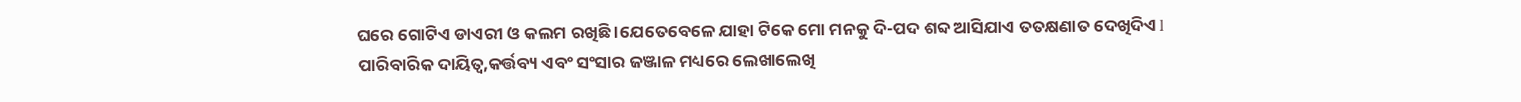ଘରେ ଗୋଟିଏ ଡାଏରୀ ଓ କଲମ ରଖିଛି ।ଯେତେବେଳେ ଯାହା ଟିକେ ମୋ ମନକୁ ଦି-ପଦ ଶବ୍ଦ ଆସିଯାଏ ତତକ୍ଷଣାତ ଦେଖିଦିଏ l ପାରିବାରିକ ଦାୟିତ୍ଵ,କର୍ତ୍ତବ୍ୟ ଏବଂ ସଂସାର ଜଞ୍ଜାଳ ମଧ୍ୟରେ ଲେଖାଲେଖି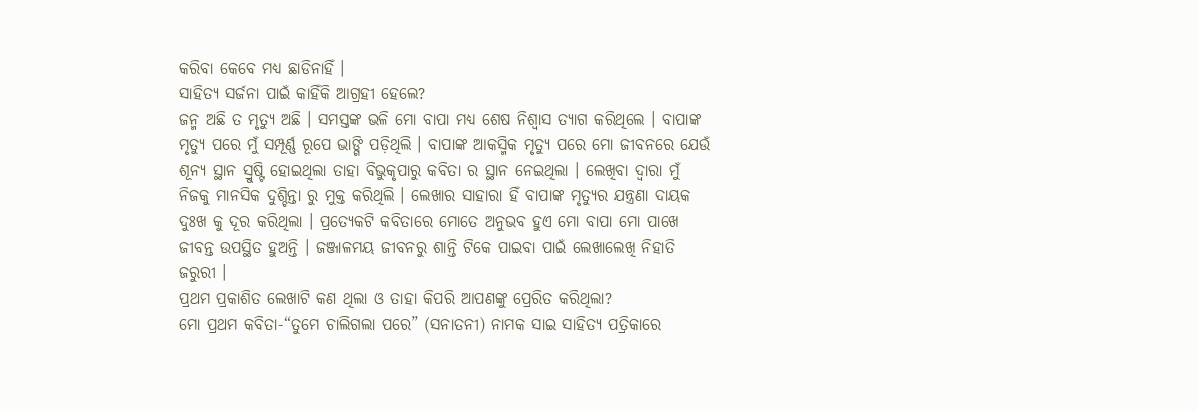କରିବା କେବେ ମଧ୍ୟ ଛାଡିନାହିଁ ।
ସାହିତ୍ୟ ସର୍ଜନା ପାଇଁ କାହିଁକି ଆଗ୍ରହୀ ହେଲେ?
ଜନ୍ମ ଅଛି ତ ମୃତ୍ୟୁ ଅଛି । ସମସ୍ତଙ୍କ ଭଳି ମୋ ବାପା ମଧ୍ୟ ଶେଷ ନିଶ୍ଵାସ ତ୍ୟାଗ କରିଥିଲେ । ବାପାଙ୍କ ମୃତ୍ୟୁ ପରେ ମୁଁ ସମ୍ପୂର୍ଣ୍ଣ ରୂପେ ଭାଙ୍ଗି ପଡ଼ିଥିଲି । ବାପାଙ୍କ ଆକସ୍ମିକ ମୃତ୍ୟୁ ପରେ ମୋ ଜୀବନରେ ଯେଉଁ ଶୂନ୍ୟ ସ୍ଥାନ ସ୍ରୁଷ୍ଟି ହୋଇଥିଲା ତାହା ବିଭୁକୃପାରୁ କବିତା ର ସ୍ଥାନ ନେଇଥିଲା । ଲେଖିବା ଦ୍ଵାରା ମୁଁ ନିଜକୁ ମାନସିକ ଦୁଶ୍ଚିନ୍ତା ରୁ ମୁକ୍ତ କରିଥିଲି । ଲେଖାର ସାହାରା ହିଁ ବାପାଙ୍କ ମୃତ୍ୟୁର ଯନ୍ତ୍ରଣା ଦାୟକ ଦୁଃଖ କୁ ଦୂର କରିଥିଲା । ପ୍ରତ୍ୟେକଟି କବିତାରେ ମୋତେ ଅନୁଭବ ହୁଏ ମୋ ବାପା ମୋ ପାଖେ ଜୀବନ୍ତ ଉପସ୍ଥିତ ହୁଅନ୍ତି । ଜଞ୍ଜାଳମୟ ଜୀବନରୁ ଶାନ୍ତି ଟିକେ ପାଇବା ପାଇଁ ଲେଖାଲେଖି ନିହାତି ଜରୁରୀ ।
ପ୍ରଥମ ପ୍ରକାଶିତ ଲେଖାଟି କଣ ଥିଲା ଓ ତାହା କିପରି ଆପଣଙ୍କୁ ପ୍ରେରିତ କରିଥିଲା?
ମୋ ପ୍ରଥମ କବିତା-“ତୁମେ ଚାଲିଗଲା ପରେ” (ସନାତନୀ) ନାମକ ସାଇ ସାହିତ୍ୟ ପତ୍ରିକାରେ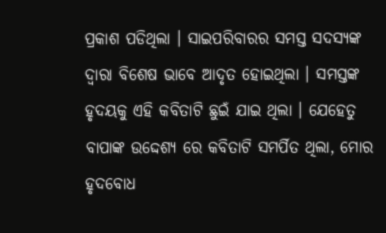ପ୍ରକାଶ ପଡିଥିଲା । ସାଇପରିବାରର ସମସ୍ତ ସଦସ୍ୟଙ୍କ ଦ୍ୱାରା ବିଶେଷ ଭାବେ ଆଦୃତ ହୋଇଥିଲା । ସମସ୍ତଙ୍କ ହୃଦୟକୁ ଏହି କବିତାଟି ଛୁଇଁ ଯାଇ ଥିଲା । ଯେହେତୁ ବାପାଙ୍କ ଉଦ୍ଦେଶ୍ଯ ରେ କବିତାଟି ସମର୍ପିତ ଥିଲା, ମୋର ହୃଦବୋଧ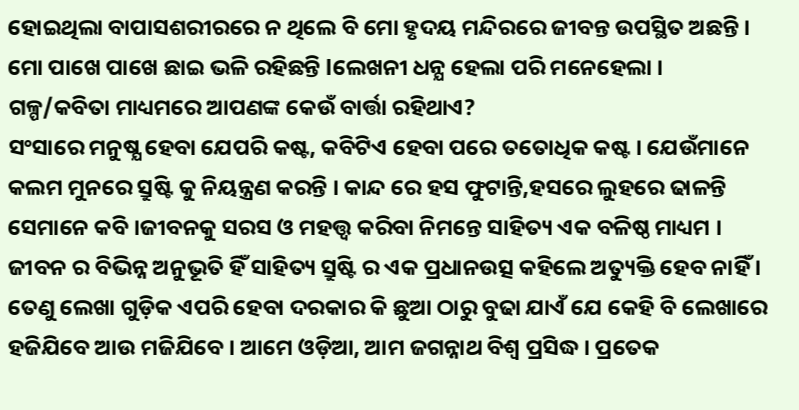ହୋଇଥିଲା ବାପାସଶରୀରରେ ନ ଥିଲେ ବି ମୋ ହୃଦୟ ମନ୍ଦିରରେ ଜୀବନ୍ତ ଉପସ୍ଥିତ ଅଛନ୍ତି । ମୋ ପାଖେ ପାଖେ ଛାଇ ଭଳି ରହିଛନ୍ତି lଲେଖନୀ ଧନ୍ଯ ହେଲା ପରି ମନେହେଲା ।
ଗଳ୍ପ/କବିତା ମାଧ୍ୟମରେ ଆପଣଙ୍କ କେଉଁ ବାର୍ତ୍ତା ରହିଥାଏ?
ସଂସାରେ ମନୁଷ୍ଯ ହେବା ଯେପରି କଷ୍ଟ, କବିଟିଏ ହେବା ପରେ ତତୋଧିକ କଷ୍ଟ । ଯେଉଁମାନେ କଲମ ମୁନରେ ସ୍ରୁଷ୍ଟି କୁ ନିୟନ୍ତ୍ରଣ କରନ୍ତି । କାନ୍ଦ ରେ ହସ ଫୁଟାନ୍ତି,ହସରେ ଲୁହରେ ଢାଳନ୍ତି ସେମାନେ କବି ।ଜୀବନକୁ ସରସ ଓ ମହତ୍ତ୍ବ କରିବା ନିମନ୍ତେ ସାହିତ୍ୟ ଏକ ବଳିଷ୍ଠ ମାଧ୍ୟମ । ଜୀବନ ର ବିଭିନ୍ନ ଅନୁଭୂତି ହିଁ ସାହିତ୍ୟ ସ୍ରୁଷ୍ଟି ର ଏକ ପ୍ରଧାନଉତ୍ସ କହିଲେ ଅତ୍ୟୁକ୍ତି ହେବ ନାହିଁ । ତେଣୁ ଲେଖା ଗୁଡ଼ିକ ଏପରି ହେବା ଦରକାର କି ଛୁଆ ଠାରୁ ବୁଢା ଯାଏଁ ଯେ କେହି ବି ଲେଖାରେ ହଜିଯିବେ ଆଉ ମଜିଯିବେ । ଆମେ ଓଡ଼ିଆ, ଆମ ଜଗନ୍ନାଥ ବିଶ୍ଵ ପ୍ରସିଦ୍ଧ । ପ୍ରତେକ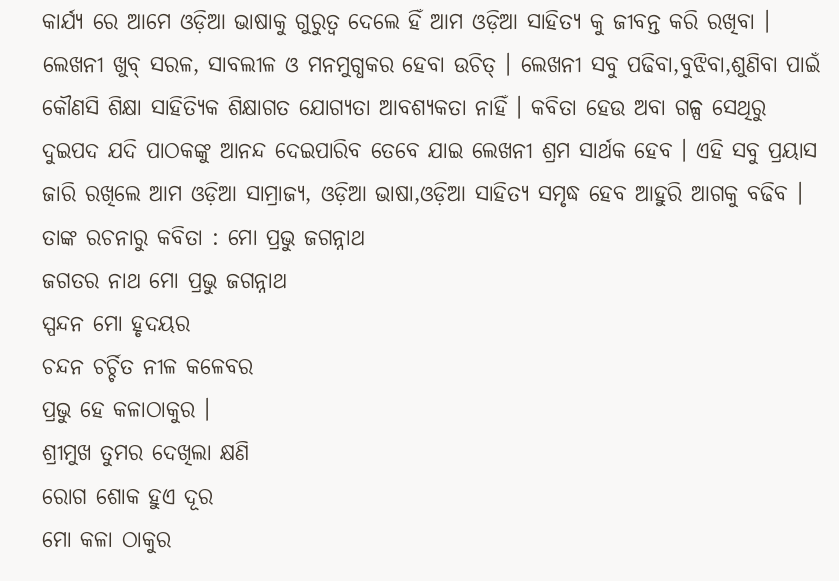କାର୍ଯ୍ୟ ରେ ଆମେ ଓଡ଼ିଆ ଭାଷାକୁ ଗୁରୁତ୍ଵ ଦେଲେ ହିଁ ଆମ ଓଡ଼ିଆ ସାହିତ୍ୟ କୁ ଜୀବନ୍ତ କରି ରଖିବା । ଲେଖନୀ ଖୁବ୍ ସରଳ, ସାବଲୀଳ ଓ ମନମୁଗ୍ଧକର ହେବା ଉଚିତ୍ । ଲେଖନୀ ସବୁ ପଢିବା,ବୁଝିବା,ଶୁଣିବା ପାଇଁ କୌଣସି ଶିକ୍ଷା ସାହିତ୍ୟିକ ଶିକ୍ଷାଗତ ଯୋଗ୍ୟତା ଆବଶ୍ୟକତା ନାହିଁ । କବିତା ହେଉ ଅବା ଗଳ୍ପ ସେଥିରୁ ଦୁଇପଦ ଯଦି ପାଠକଙ୍କୁ ଆନନ୍ଦ ଦେଇପାରିବ ତେବେ ଯାଇ ଲେଖନୀ ଶ୍ରମ ସାର୍ଥକ ହେବ । ଏହି ସବୁ ପ୍ରୟାସ ଜାରି ରଖିଲେ ଆମ ଓଡ଼ିଆ ସାମ୍ରାଜ୍ଯ, ଓଡ଼ିଆ ଭାଷା,ଓଡ଼ିଆ ସାହିତ୍ୟ ସମୃଦ୍ଧ ହେବ ଆହୁରି ଆଗକୁ ବଢିବ ।
ତାଙ୍କ ରଚନାରୁ କବିତା : ମୋ ପ୍ରଭୁ ଜଗନ୍ନାଥ
ଜଗତର ନାଥ ମୋ ପ୍ରଭୁ ଜଗନ୍ନାଥ
ସ୍ପନ୍ଦନ ମୋ ହୃଦୟର
ଚନ୍ଦନ ଚର୍ଚ୍ଚିତ ନୀଳ କଳେବର
ପ୍ରଭୁ ହେ କଳାଠାକୁର ।
ଶ୍ରୀମୁଖ ତୁମର ଦେଖିଲା କ୍ଷଣି
ରୋଗ ଶୋକ ହୁଏ ଦୂର
ମୋ କଳା ଠାକୁର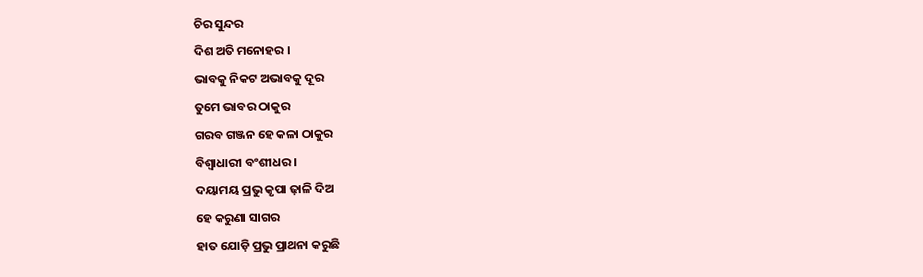ଚିର ସୁନ୍ଦର
ଦିଶ ଅତି ମନୋହର ।
ଭାବକୁ ନିକଟ ଅଭାବକୁ ଦୂର
ତୁମେ ଭାବର ଠାକୁର
ଗରବ ଗଞ୍ଜନ ହେ କଳା ଠାକୁର
ବିଶ୍ୱାଧାରୀ ବଂଶୀଧର ।
ଦୟାମୟ ପ୍ରଭୁ କୃପା ଢ଼ାଳି ଦିଅ
ହେ କରୁଣା ସାଗର
ହାତ ଯୋଡ଼ି ପ୍ରଭୁ ପ୍ରାଥନା କରୁଛି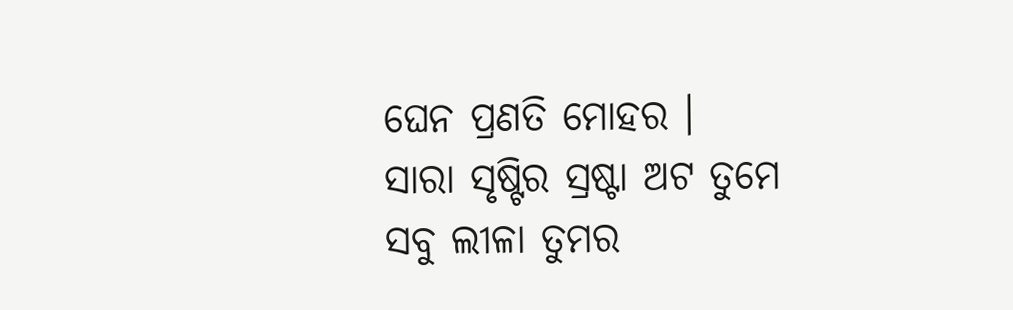ଘେନ ପ୍ରଣତି ମୋହର ।
ସାରା ସୃଷ୍ଟିର ସ୍ରଷ୍ଟା ଅଟ ତୁମେ
ସବୁ ଲୀଳା ତୁମର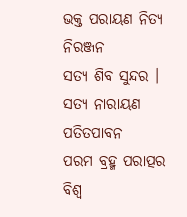ଭକ୍ତ ପରାୟଣ ନିତ୍ୟ ନିରଞ୍ଜନ
ସତ୍ୟ ଶିବ ସୁନ୍ଦର ।
ସତ୍ୟ ନାରାୟଣ ପତିତପାବନ
ପରମ ବ୍ରହ୍ମ ପରାତ୍ପର
ବିଶ୍ୱ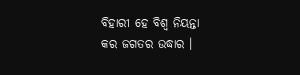ବିହାରୀ ହେ ବିଶ୍ୱ ନିୟନ୍ତା
କର ଜଗତର ଉଦ୍ଧାର ।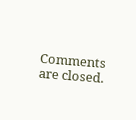Comments are closed.